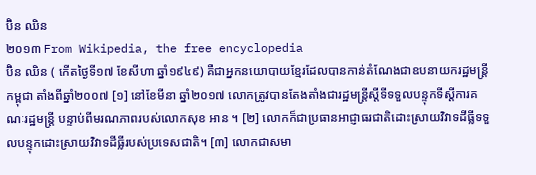ប៊ិន ឈិន
២០១៣ From Wikipedia, the free encyclopedia
ប៊ិន ឈិន ( កើតថ្ងៃទី១៧ ខែសីហា ឆ្នាំ១៩៤៩) គឺជាអ្នកនយោបាយខ្មែរដែលបានកាន់តំណែងជាឧបនាយករដ្ឋមន្ត្រីកម្ពុជា តាំងពីឆ្នាំ២០០៧ [១] នៅខែមីនា ឆ្នាំ២០១៧ លោកត្រូវបានតែងតាំងជារដ្ឋមន្ត្រីស្តីទីទទួលបន្ទុកទីស្តីការគណៈរដ្ឋមន្ត្រី បន្ទាប់ពីមរណភាពរបស់លោកសុខ អាន ។ [២] លោកក៏ជាប្រធានអាជ្ញាធរជាតិដោះស្រាយវិវាទដីធ្លីទទួលបន្ទុកដោះស្រាយវិវាទដីធ្លីរបស់ប្រទេសជាតិ។ [៣] លោកជាសមា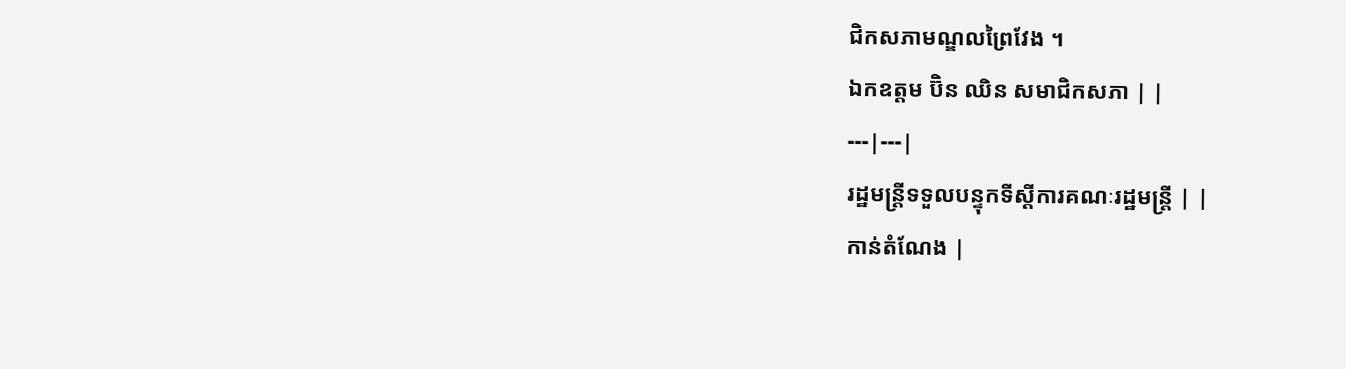ជិកសភាមណ្ឌលព្រៃវែង ។
ឯកឧត្តម ប៊ិន ឈិន សមាជិកសភា | |
---|---|
រដ្ឋមន្ត្រីទទួលបន្ទុកទីស្តីការគណៈរដ្ឋមន្ត្រី | |
កាន់តំណែង |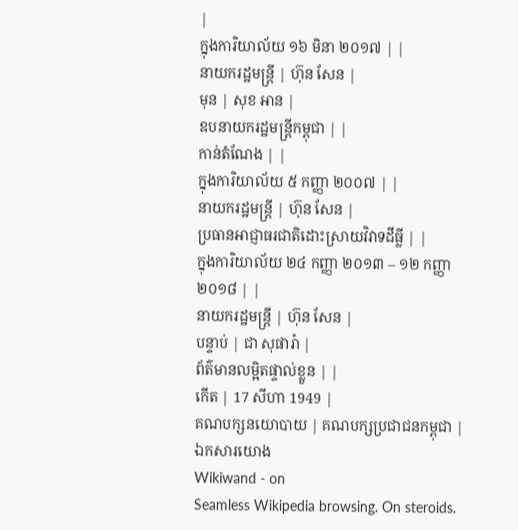|
ក្នុងការិយាល័យ ១៦ មិនា ២០១៧ | |
នាយករដ្ឋមន្ត្រី | ហ៊ុន សែន |
មុន | សុខ អាន |
ឧបនាយករដ្ឋមន្ត្រីកម្ពុជា | |
កាន់តំណែង | |
ក្នុងការិយាល័យ ៥ កញ្ញា ២០០៧ | |
នាយករដ្ឋមន្ត្រី | ហ៊ុន សែន |
ប្រធានអាជ្ញាធរជាតិដោះស្រាយវិវាទដីធ្លី | |
ក្នុងការិយាល័យ ២៤ កញ្ញា ២០១៣ – ១២ កញ្ញា ២០១៨ | |
នាយករដ្ឋមន្ត្រី | ហ៊ុន សែន |
បន្ទាប់ | ជា សុផារ៉ា |
ព័ត៌មានលម្អិតផ្ទាល់ខ្លួន | |
កើត | 17 សីហា 1949 |
គណបក្សនយោបាយ | គណបក្សប្រជាជនកម្ពុជា |
ឯកសារយោង
Wikiwand - on
Seamless Wikipedia browsing. On steroids.